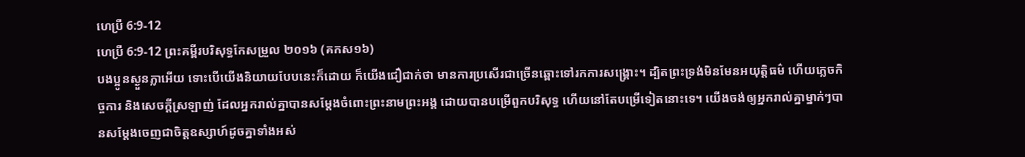ហេប្រឺ 6:9-12
ហេប្រឺ 6:9-12 ព្រះគម្ពីរបរិសុទ្ធកែសម្រួល ២០១៦ (គកស១៦)
បងប្អូនស្ងួនភ្លាអើយ ទោះបើយើងនិយាយបែបនេះក៏ដោយ ក៏យើងជឿជាក់ថា មានការប្រសើរជាច្រើនឆ្ពោះទៅរកការសង្គ្រោះ។ ដ្បិតព្រះទ្រង់មិនមែនអយុត្តិធម៌ ហើយភ្លេចកិច្ចការ និងសេចក្តីស្រឡាញ់ ដែលអ្នករាល់គ្នាបានសម្ដែងចំពោះព្រះនាមព្រះអង្គ ដោយបានបម្រើពួកបរិសុទ្ធ ហើយនៅតែបម្រើទៀតនោះទេ។ យើងចង់ឲ្យអ្នករាល់គ្នាម្នាក់ៗបានសម្ដែងចេញជាចិត្តឧស្សាហ៍ដូចគ្នាទាំងអស់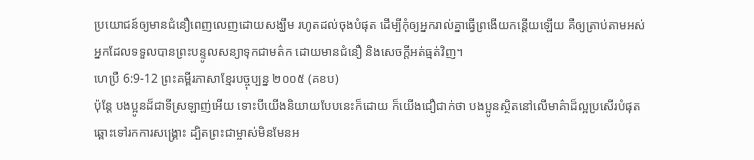ប្រយោជន៍ឲ្យមានជំនឿពេញលេញដោយសង្ឃឹម រហូតដល់ចុងបំផុត ដើម្បីកុំឲ្យអ្នករាល់គ្នាធ្វើព្រងើយកន្ដើយឡើយ គឺឲ្យត្រាប់តាមអស់អ្នកដែលទទួលបានព្រះបន្ទូលសន្យាទុកជាមត៌ក ដោយមានជំនឿ និងសេចក្ដីអត់ធ្មត់វិញ។
ហេប្រឺ 6:9-12 ព្រះគម្ពីរភាសាខ្មែរបច្ចុប្បន្ន ២០០៥ (គខប)
ប៉ុន្តែ បងប្អូនដ៏ជាទីស្រឡាញ់អើយ ទោះបីយើងនិយាយបែបនេះក៏ដោយ ក៏យើងជឿជាក់ថា បងប្អូនស្ថិតនៅលើមាគ៌ាដ៏ល្អប្រសើរបំផុតឆ្ពោះទៅរកការសង្គ្រោះ ដ្បិតព្រះជាម្ចាស់មិនមែនអ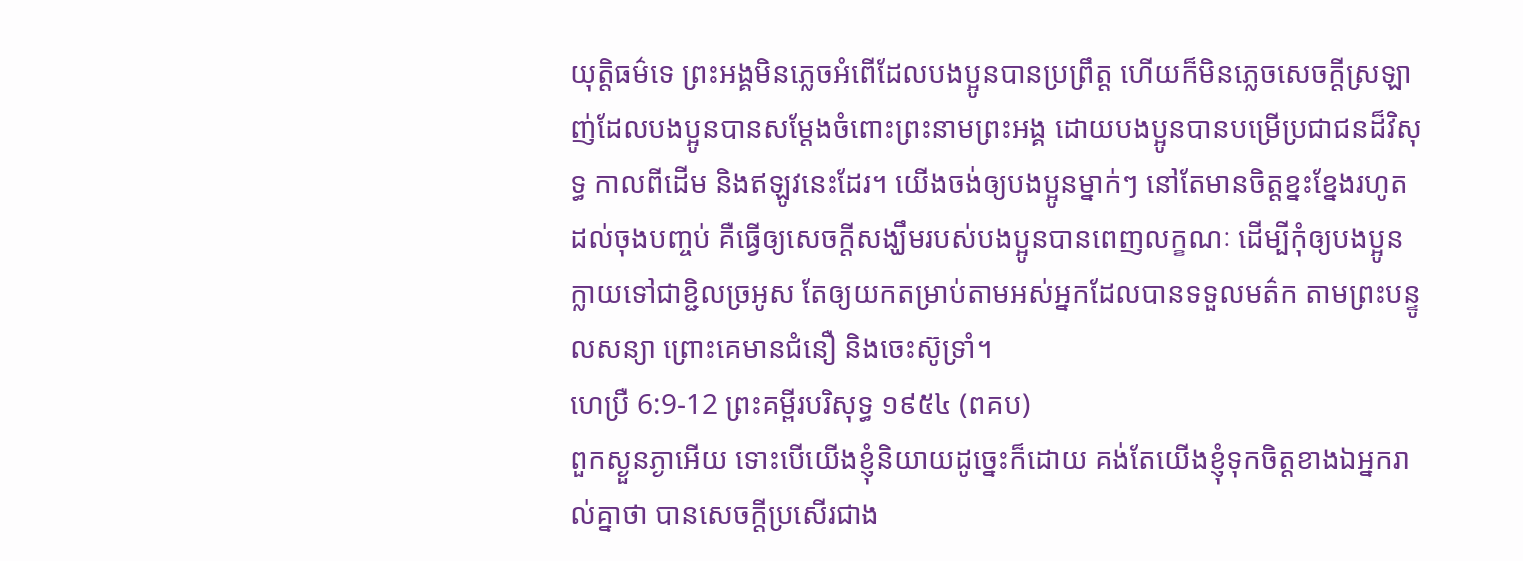យុត្ដិធម៌ទេ ព្រះអង្គមិនភ្លេចអំពើដែលបងប្អូនបានប្រព្រឹត្ត ហើយក៏មិនភ្លេចសេចក្ដីស្រឡាញ់ដែលបងប្អូនបានសម្តែងចំពោះព្រះនាមព្រះអង្គ ដោយបងប្អូនបានបម្រើប្រជាជនដ៏វិសុទ្ធ កាលពីដើម និងឥឡូវនេះដែរ។ យើងចង់ឲ្យបងប្អូនម្នាក់ៗ នៅតែមានចិត្តខ្នះខ្នែងរហូតដល់ចុងបញ្ចប់ គឺធ្វើឲ្យសេចក្ដីសង្ឃឹមរបស់បងប្អូនបានពេញលក្ខណៈ ដើម្បីកុំឲ្យបងប្អូនក្លាយទៅជាខ្ជិលច្រអូស តែឲ្យយកតម្រាប់តាមអស់អ្នកដែលបានទទួលមត៌ក តាមព្រះបន្ទូលសន្យា ព្រោះគេមានជំនឿ និងចេះស៊ូទ្រាំ។
ហេប្រឺ 6:9-12 ព្រះគម្ពីរបរិសុទ្ធ ១៩៥៤ (ពគប)
ពួកស្ងួនភ្ងាអើយ ទោះបើយើងខ្ញុំនិយាយដូច្នេះក៏ដោយ គង់តែយើងខ្ញុំទុកចិត្តខាងឯអ្នករាល់គ្នាថា បានសេចក្ដីប្រសើរជាង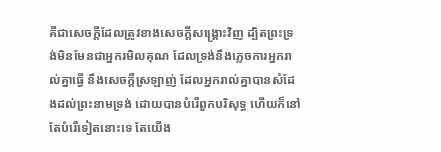គឺជាសេចក្ដីដែលត្រូវខាងសេចក្ដីសង្គ្រោះវិញ ដ្បិតព្រះទ្រង់មិនមែនជាអ្នករមិលគុណ ដែលទ្រង់នឹងភ្លេចការអ្នករាល់គ្នាធ្វើ នឹងសេចក្ដីស្រឡាញ់ ដែលអ្នករាល់គ្នាបានសំដែងដល់ព្រះនាមទ្រង់ ដោយបានបំរើពួកបរិសុទ្ធ ហើយក៏នៅតែបំរើទៀតនោះទេ តែយើង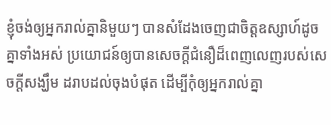ខ្ញុំចង់ឲ្យអ្នករាល់គ្នានិមួយៗ បានសំដែងចេញជាចិត្តឧស្សាហ៍ដូចគ្នាទាំងអស់ ប្រយោជន៍ឲ្យបានសេចក្ដីជំនឿដ៏ពេញលេញរបស់សេចក្ដីសង្ឃឹម ដរាបដល់ចុងបំផុត ដើម្បីកុំឲ្យអ្នករាល់គ្នា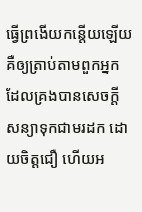ធ្វើព្រងើយកន្តើយឡើយ គឺឲ្យត្រាប់តាមពួកអ្នក ដែលគ្រងបានសេចក្ដីសន្យាទុកជាមរដក ដោយចិត្តជឿ ហើយអ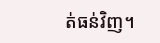ត់ធន់វិញ។